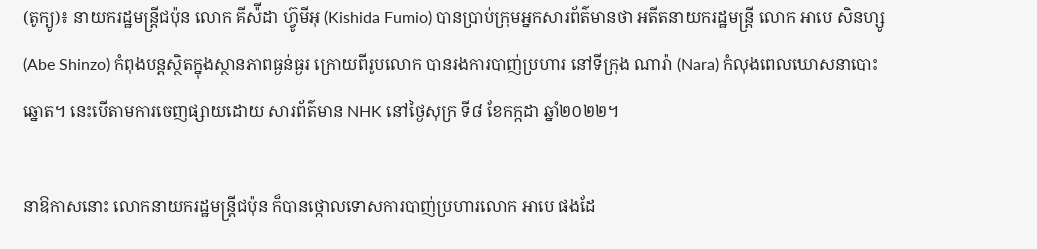(តូក្យូ)៖ នាយករដ្ឋមន្រ្តីជប៉ុន លោក គីស៉ីដា ហ៊្វូមីអុ (Kishida Fumio) បានប្រាប់ក្រុមអ្នកសារព័ត៌មានថា អតីតនាយករដ្ឋមន្រ្តី លោក អាបេ សិនហ្សូ (Abe Shinzo) កំពុងបន្តស្ថិតក្នុងស្ថានភាពធ្ងន់ធ្ងរ ក្រោយពីរូបលោក បានរងការបាញ់ប្រហារ នៅទីក្រុង ណារ៉ា (Nara) កំលុងពេលឃោសនាបោះឆ្នោត។ នេះបើតាមការចេញផ្សាយដោយ សារព័ត៌មាន NHK នៅថ្ងៃសុក្រ ទី៨ ខែកក្កដា ឆ្នាំ២០២២។

នាឱកាសនោះ លោកនាយករដ្ឋមន្រ្តីជប៉ុន ក៏បានថ្កោលទោសការបាញ់ប្រហារលោក អាបេ ផងដែ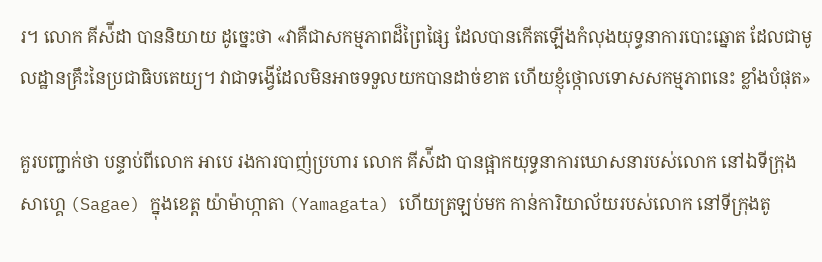រ។ លោក គីស៉ីដា បាននិយាយ ដូច្នេះថា «វាគឺជាសកម្មភាពដ៏ព្រៃផ្សៃ ដែលបានកើតឡើងកំលុងយុទ្ធនាការបោះឆ្នោត ដែលជាមូលដ្ឋានគ្រឹះនៃប្រជាធិបតេយ្យ។ វាជាទង្វើដែលមិនអាចទទួលយកបានដាច់ខាត ហើយខ្ញុំថ្កោលទោសសកម្មភាពនេះ ខ្លាំងបំផុត»

គួរបញ្ជាក់ថា បន្ទាប់ពីលោក អាបេ រងការបាញ់ប្រហារ លោក គីស៉ីដា បានផ្អាកយុទ្ធនាការឃោសនារបស់លោក នៅឯទីក្រុង សាហ្គេ (Sagae) ក្នុងខេត្ត យ៉ាម៉ាហ្កាតា (Yamagata) ហើយត្រឡប់មក កាន់ការិយាល័យរបស់លោក នៅទីក្រុងតូ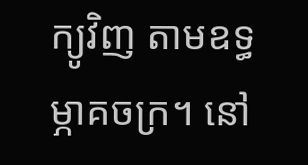ក្យូវិញ តាមឧទ្ធម្ភាគចក្រ។ នៅ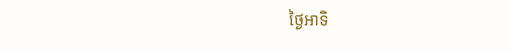ថ្ងៃអាទិ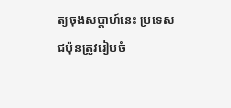ត្យចុងសប្តាហ៍នេះ ប្រទេសជប៉ុនត្រូវរៀបចំ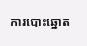ការបោះឆ្នោត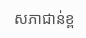សភាជាន់ខ្ព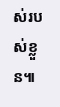ស់របស់ខ្លួន៕